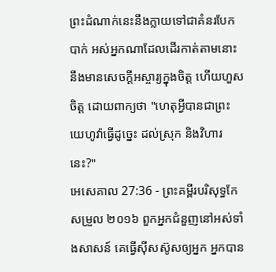ព្រះដំណាក់នេះនឹងក្លាយទៅជាគំនរបែកបាក់ អស់អ្នកណាដែលដើរកាត់តាមនោះ នឹងមានសេចក្ដីអស្ចារ្យក្នុងចិត្ត ហើយហួសចិត្ត ដោយពាក្យថា "ហេតុអ្វីបានជាព្រះយេហូវ៉ាធ្វើដូច្នេះ ដល់ស្រុក និងវិហារនេះ?"
អេសេគាល 27:36 - ព្រះគម្ពីរបរិសុទ្ធកែសម្រួល ២០១៦ ពួកអ្នកជំនួញនៅអស់ទាំងសាសន៍ គេធ្វើស៊ីសស៊ូសឲ្យអ្នក អ្នកបាន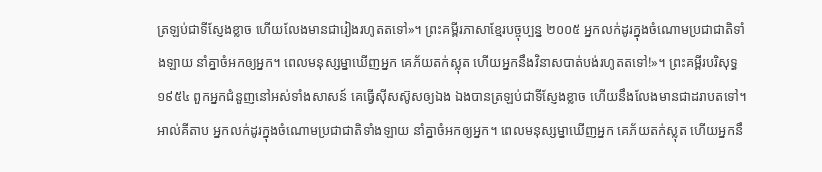ត្រឡប់ជាទីស្ញែងខ្លាច ហើយលែងមានជារៀងរហូតតទៅ»។ ព្រះគម្ពីរភាសាខ្មែរបច្ចុប្បន្ន ២០០៥ អ្នកលក់ដូរក្នុងចំណោមប្រជាជាតិទាំងឡាយ នាំគ្នាចំអកឲ្យអ្នក។ ពេលមនុស្សម្នាឃើញអ្នក គេភ័យតក់ស្លុត ហើយអ្នកនឹងវិនាសបាត់បង់រហូតតទៅ!»។ ព្រះគម្ពីរបរិសុទ្ធ ១៩៥៤ ពួកអ្នកជំនួញនៅអស់ទាំងសាសន៍ គេធ្វើស៊ីសស៊ូសឲ្យឯង ឯងបានត្រឡប់ជាទីស្ញែងខ្លាច ហើយនឹងលែងមានជាដរាបតទៅ។ អាល់គីតាប អ្នកលក់ដូរក្នុងចំណោមប្រជាជាតិទាំងឡាយ នាំគ្នាចំអកឲ្យអ្នក។ ពេលមនុស្សម្នាឃើញអ្នក គេភ័យតក់ស្លុត ហើយអ្នកនឹ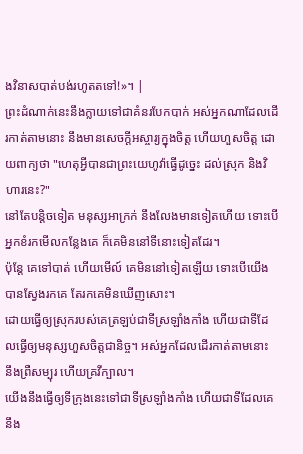ងវិនាសបាត់បង់រហូតតទៅ!»។ |
ព្រះដំណាក់នេះនឹងក្លាយទៅជាគំនរបែកបាក់ អស់អ្នកណាដែលដើរកាត់តាមនោះ នឹងមានសេចក្ដីអស្ចារ្យក្នុងចិត្ត ហើយហួសចិត្ត ដោយពាក្យថា "ហេតុអ្វីបានជាព្រះយេហូវ៉ាធ្វើដូច្នេះ ដល់ស្រុក និងវិហារនេះ?"
នៅតែបន្តិចទៀត មនុស្សអាក្រក់ នឹងលែងមានទៀតហើយ ទោះបើអ្នកខំរកមើលកន្លែងគេ ក៏គេមិននៅទីនោះទៀតដែរ។
ប៉ុន្ដែ គេទៅបាត់ ហើយមើល៍ គេមិននៅទៀតឡើយ ទោះបើយើងបានស្វែងរកគេ តែរកគេមិនឃើញសោះ។
ដោយធ្វើឲ្យស្រុករបស់គេត្រឡប់ជាទីស្រឡាំងកាំង ហើយជាទីដែលធ្វើឲ្យមនុស្សហួសចិត្តជានិច្ច។ អស់អ្នកដែលដើរកាត់តាមនោះ នឹងព្រឺសម្បុរ ហើយគ្រវីក្បាល។
យើងនឹងធ្វើឲ្យទីក្រុងនេះទៅជាទីស្រឡាំងកាំង ហើយជាទីដែលគេនឹង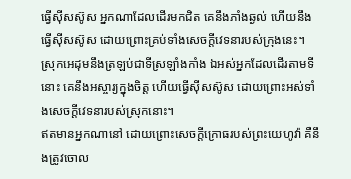ធ្វើស៊ីសស៊ូស អ្នកណាដែលដើរមកជិត គេនឹងភាំងឆ្ងល់ ហើយនឹងធ្វើស៊ីសស៊ូស ដោយព្រោះគ្រប់ទាំងសេចក្ដីវេទនារបស់ក្រុងនេះ។
ស្រុកអេដុមនឹងត្រឡប់ជាទីស្រឡាំងកាំង ឯអស់អ្នកដែលដើរតាមទីនោះ គេនឹងអស្ចារ្យក្នុងចិត្ត ហើយធ្វើស៊ីសស៊ូស ដោយព្រោះអស់ទាំងសេចក្ដីវេទនារបស់ស្រុកនោះ។
ឥតមានអ្នកណានៅ ដោយព្រោះសេចក្ដីក្រោធរបស់ព្រះយេហូវ៉ា គឺនឹងត្រូវចោល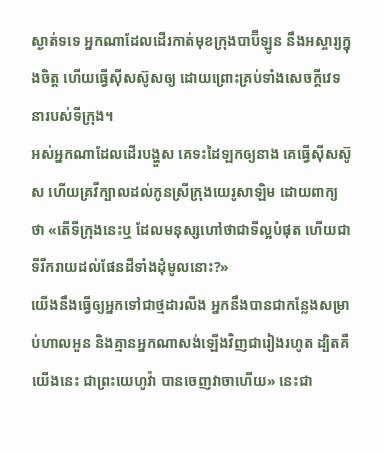ស្ងាត់ទទេ អ្នកណាដែលដើរកាត់មុខក្រុងបាប៊ីឡូន នឹងអស្ចារ្យក្នុងចិត្ត ហើយធ្វើស៊ីសស៊ូសឲ្យ ដោយព្រោះគ្រប់ទាំងសេចក្ដីវេទនារបស់ទីក្រុង។
អស់អ្នកណាដែលដើរបង្ហួស គេទះដៃឡកឲ្យនាង គេធ្វើស៊ីសស៊ូស ហើយគ្រវីក្បាលដល់កូនស្រីក្រុងយេរូសាឡិម ដោយពាក្យថា «តើទីក្រុងនេះឬ ដែលមនុស្សហៅថាជាទីល្អបំផុត ហើយជាទីរីករាយដល់ផែនដីទាំងដុំមូលនោះ?»
យើងនឹងធ្វើឲ្យអ្នកទៅជាថ្មដារលីង អ្នកនឹងបានជាកន្លែងសម្រាប់ហាលអួន និងគ្មានអ្នកណាសង់ឡើងវិញជារៀងរហូត ដ្បិតគឺយើងនេះ ជាព្រះយេហូវ៉ា បានចេញវាចាហើយ» នេះជា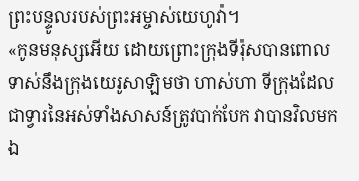ព្រះបន្ទូលរបស់ព្រះអម្ចាស់យេហូវ៉ា។
«កូនមនុស្សអើយ ដោយព្រោះក្រុងទីរ៉ុសបានពោលទាស់នឹងក្រុងយេរូសាឡិមថា ហាស់ហា ទីក្រុងដែលជាទ្វារនៃអស់ទាំងសាសន៍ត្រូវបាក់បែក វាបានវិលមកឯ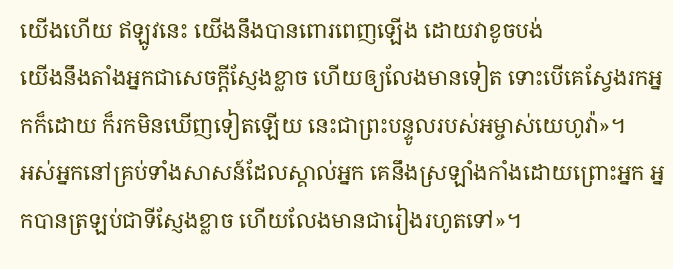យើងហើយ ឥឡូវនេះ យើងនឹងបានពោរពេញឡើង ដោយវាខូចបង់
យើងនឹងតាំងអ្នកជាសេចក្ដីស្ញែងខ្លាច ហើយឲ្យលែងមានទៀត ទោះបើគេស្វែងរកអ្នកក៏ដោយ ក៏រកមិនឃើញទៀតឡើយ នេះជាព្រះបន្ទូលរបស់អម្ចាស់យេហូវ៉ា»។
អស់អ្នកនៅគ្រប់ទាំងសាសន៍ដែលស្គាល់អ្នក គេនឹងស្រឡាំងកាំងដោយព្រោះអ្នក អ្នកបានត្រឡប់ជាទីស្ញែងខ្លាច ហើយលែងមានជារៀងរហូតទៅ»។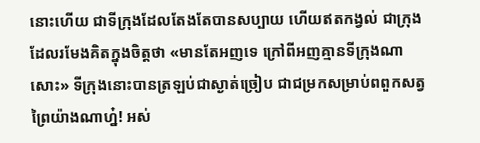នោះហើយ ជាទីក្រុងដែលតែងតែបានសប្បាយ ហើយឥតកង្វល់ ជាក្រុងដែលរមែងគិតក្នុងចិត្តថា «មានតែអញទេ ក្រៅពីអញគ្មានទីក្រុងណាសោះ» ទីក្រុងនោះបានត្រឡប់ជាស្ងាត់ច្រៀប ជាជម្រកសម្រាប់ពពួកសត្វព្រៃយ៉ាងណាហ្ន៎! អស់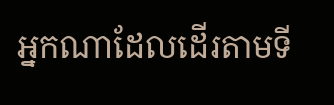អ្នកណាដែលដើរតាមទី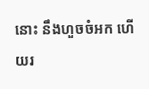នោះ នឹងហួចចំអក ហើយរ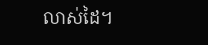លាស់ដៃ។